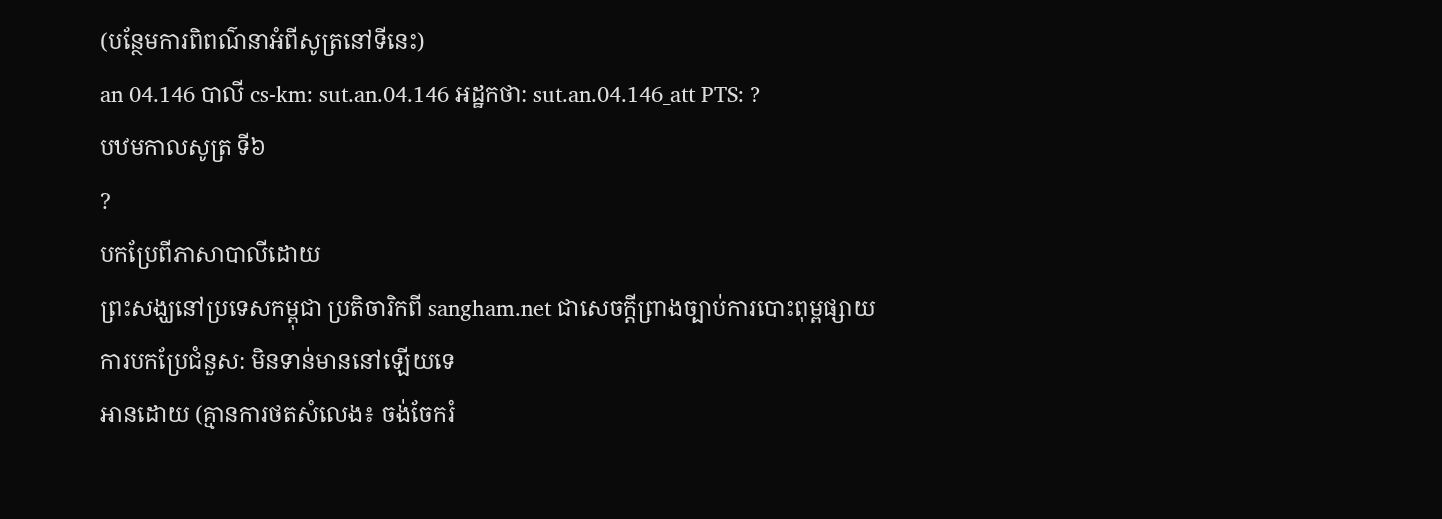(បន្ថែមការពិពណ៌នាអំពីសូត្រនៅទីនេះ)
an 04.146 បាលី cs-km: sut.an.04.146 អដ្ឋកថា: sut.an.04.146_att PTS: ?
បឋមកាលសូត្រ ទី៦
?
បកប្រែពីភាសាបាលីដោយ
ព្រះសង្ឃនៅប្រទេសកម្ពុជា ប្រតិចារិកពី sangham.net ជាសេចក្តីព្រាងច្បាប់ការបោះពុម្ពផ្សាយ
ការបកប្រែជំនួស: មិនទាន់មាននៅឡើយទេ
អានដោយ (គ្មានការថតសំលេង៖ ចង់ចែករំ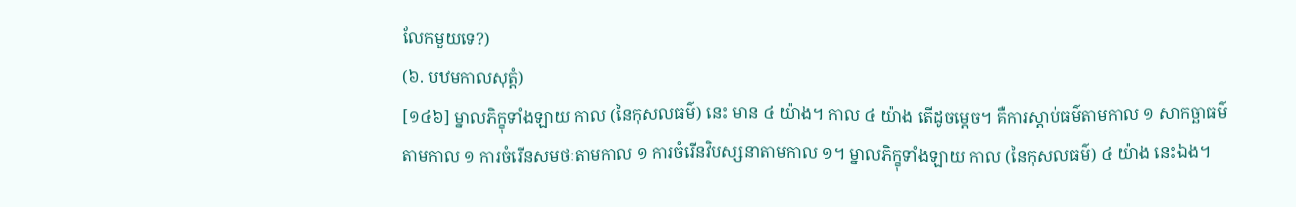លែកមួយទេ?)
(៦. បឋមកាលសុត្តំ)
[១៤៦] ម្នាលភិក្ខុទាំងឡាយ កាល (នៃកុសលធម៌) នេះ មាន ៤ យ៉ាង។ កាល ៤ យ៉ាង តើដូចម្តេច។ គឺការស្តាប់ធម៌តាមកាល ១ សាកច្ឆាធម៌តាមកាល ១ ការចំរើនសមថៈតាមកាល ១ ការចំរើនវិបស្សនាតាមកាល ១។ ម្នាលភិក្ខុទាំងឡាយ កាល (នៃកុសលធម៌) ៤ យ៉ាង នេះឯង។